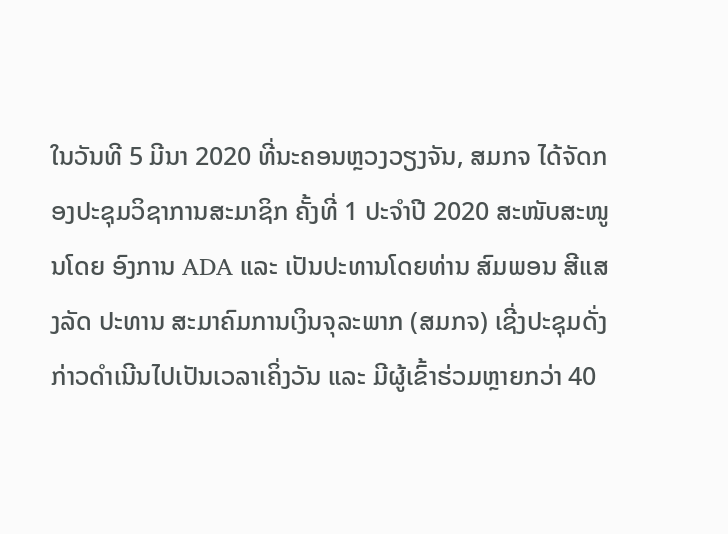ໃນວັນທີ 5 ມີນາ 2020 ທີ່ນະຄອນຫຼວງວຽງຈັນ, ສມກຈ ໄດ້ຈັດກອງປະຊຸມວິຊາການສະມາຊິກ ຄັ້ງທີ່ 1 ປະຈໍາປີ 2020 ສະໜັບສະໜູນໂດຍ ອົງການ ADA ແລະ ເປັນປະທານໂດຍທ່ານ ສົມພອນ ສີແສງລັດ ປະທານ ສະມາຄົມການເງິນຈຸລະພາກ (ສມກຈ) ເຊີ່ງປະຊຸມດັ່ງກ່າວດຳເນີນໄປເປັນເວລາເຄິ່ງວັນ ແລະ ມີຜູ້ເຂົ້າຮ່ວມຫຼາຍກວ່າ 40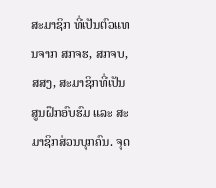ສະມາຊິກ ທີ່ເປັນຕົວແທນຈາກ ສກຈຮ, ສກຈບ, ສສງ, ສະມາຊິກທີ່ເປັນສູນຝຶກອົບຮົມ ແລະ ສະມາຊິກສ່ວນບຸກຄົນ. ຈຸດ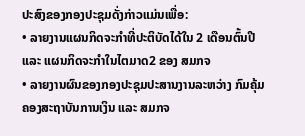ປະສົງຂອງກອງປະຊຸມດັ່ງກ່າວແມ່ນເພື່ອ:
• ລາຍງານແຜນກິດຈະກໍາທີ່ປະຕິບັດໄດ້ໃນ 2 ເດືອນຕົ້ນປີ ແລະ ແຜນກິດຈະກໍາໃນໄຕມາດ2 ຂອງ ສມກຈ
• ລາຍງານຜົນຂອງກອງປະຊຸມປະສານງານລະຫວ່າງ ກົມຄຸ້ມຄອງສະຖາບັນການເງິນ ແລະ ສມກຈ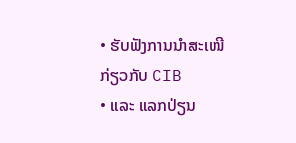• ຮັບຟັງການນໍາສະເໜີ ກ່ຽວກັບ CIB
• ແລະ ແລກປ່ຽນ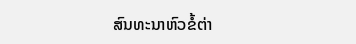ສົນທະນາຫົວຂໍ້ຕ່າ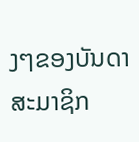ງໆຂອງບັນດາສະມາຊິກ